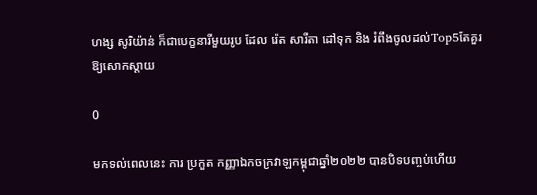ហង្ស សូរិយ៉ាន់ ក៏ជាបេក្ខនារីមួយរូប ដែល រ៉េត សារីតា ដៅទុក និង រំពឹងចូលដល់Top5តែគួរឱ្យសោកស្ដាយ

0

មកទល់ពេលនេះ ការ ប្រកួត កញ្ញាឯកចក្រវាឡកម្ពុជាឆ្នាំ២០២២ បានបិទបញ្ចប់ហើយ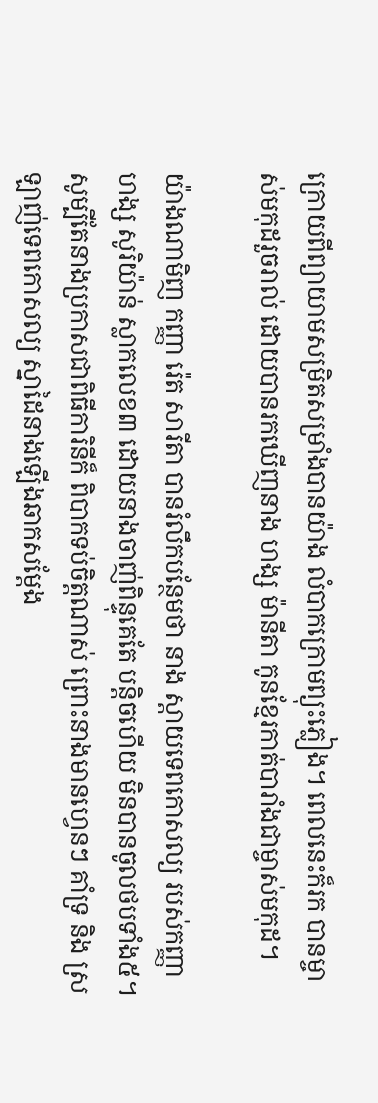ក្រោយពីព្យាយាមសម្រិតសម្រាំងបានយ៉ាង លំបាកក្រោមព្យុះភ្លៀង។ ពេលនេះក៏រក បានម្ចាស់មកុដរួចរាល់ ដោយបានរកឃើញនាង ហង្ស ម៉ានីតា កូនខ្មែរកាត់បារាំងជាម្ចាស់មកុដ។

យ៉ាងណាមិញ កញ្ញា រ៉េត សារីតា បានរំលឹកបន្ថែមថា នាង ស្តាយទេពកោសល្យ របស់កញ្ញាហង្ស សូរិយ៉ាន់ ស្លាកលេខ៣ ដោយនាងចាញ់ពិន្ទុគេតែ បន្តិចហើយ មិនបានចូលថបទាំង៥។ សូម្បីតែនាងប្រកាសជាពិធីការិនីក៏ ពិបាកទប់ចិត្តណាស់ ព្រោះនាងមានហ្វេនៗ គាំទ្រ និង ស្រឡាញ់ទេពកោសល្យ ស្នាដៃនាងឡើងឆាកសម្តែង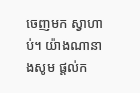ចេញមក ស្វាហាប់។ យ៉ាងណានាងសូម ផ្តល់ក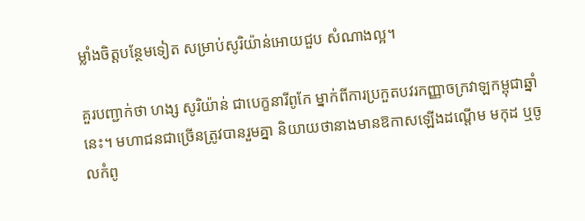ម្លាំងចិត្តបន្ថែមទៀត សម្រាប់សូរិយ៉ាន់អោយជួប សំណាងល្អ។

គួរបញ្ជាក់ថា ហង្ស សូរិយ៉ាន់ ជាបេក្ខនារីពូកែ ម្នាក់ពីការប្រកួតបវរកញ្ញាចក្រវាឡកម្ពុជាឆ្នាំនេះ។ មហាជនជាច្រើនត្រូវបានរួមគ្នា និយាយថានាងមានឱកាសឡើងដណ្តើម មកុដ ឬចូលកំពូ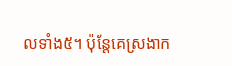លទាំង៥។ ប៉ុន្តែគេស្រងាក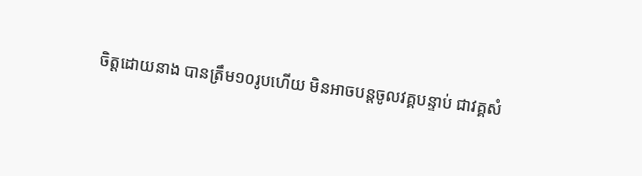ចិត្តដោយនាង បានត្រឹម១០រូបហើយ មិនអាចបន្តចូលវគ្គបន្ទាប់ ជាវគ្គសំ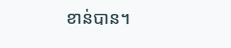ខាន់បាន។